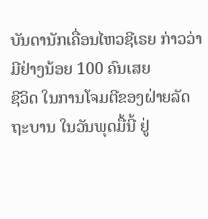ບັນດານັກເຄື່ອນໄຫວຊີເຣຍ ກ່າວວ່າ ມີຢ່າງນ້ອຍ 100 ຄົນເສຍ
ຊີວິດ ໃນການໂຈມຕີຂອງຝ່າຍລັດຖະບານ ໃນວັນພຸດມື້ນີ້ ຢູ່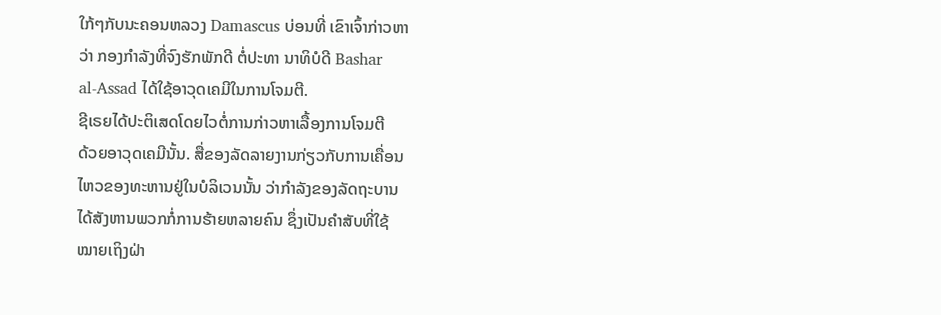ໃກ້ໆກັບນະຄອນຫລວງ Damascus ບ່ອນທີ່ ເຂົາເຈົ້າກ່າວຫາ
ວ່າ ກອງກໍາລັງທີ່ຈົງຮັກພັກດີ ຕໍ່ປະທາ ນາທິບໍດີ Bashar
al-Assad ໄດ້ໃຊ້ອາວຸດເຄມີໃນການໂຈມຕີ.
ຊີເຣຍໄດ້ປະຕິເສດໂດຍໄວຕໍ່ການກ່າວຫາເລື້ອງການໂຈມຕີ
ດ້ວຍອາວຸດເຄມີນັ້ນ. ສື່ຂອງລັດລາຍງານກ່ຽວກັບການເຄື່ອນ
ໄຫວຂອງທະຫານຢູ່ໃນບໍລິເວນນັ້ນ ວ່າກໍາລັງຂອງລັດຖະບານ
ໄດ້ສັງຫານພວກກໍ່ການຮ້າຍຫລາຍຄົນ ຊຶ່ງເປັນຄໍາສັບທີ່ໃຊ້
ໝາຍເຖິງຝ່າ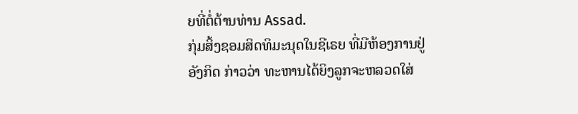ຍທີ່ຕໍ່ຕ້ານທ່ານ Assad.
ກຸ່ມສິ້ງຊອມສິດທິມະນຸດໃນຊີເຣຍ ທີ່ມີຫ້ອງການຢູ່ອັງກິດ ກ່າວວ່າ ທະຫານໄດ້ຍິງລູກຈະຫລວດໃສ່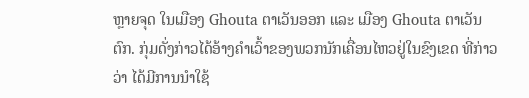ຫຼາຍຈຸດ ໃນເມືອງ Ghouta ຕາເວັນອອກ ແລະ ເມືອງ Ghouta ຕາເວັນຕົກ. ກຸ່ມດັ່ງກ່າວໄດ້ອ້າງຄຳເວົ້າຂອງພວກນັກເຄື່ອນໄຫວຢູ່ໃນຂົງເຂດ ທີ່ກ່າວວ່າ ໄດ້ມີການນຳໃຊ້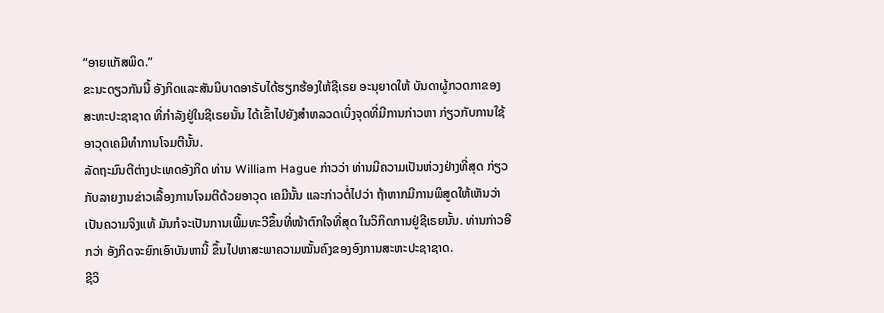“ອາຍແກັສພິດ.”
ຂະນະດຽວກັນນີ້ ອັງກິດແລະສັນນິບາດອາຣັບໄດ້ຮຽກຮ້ອງໃຫ້ຊີເຣຍ ອະນຸຍາດໃຫ້ ບັນດາຜູ້ກວດກາຂອງສະຫະປະຊາຊາດ ທີ່ກໍາລັງຢູ່ໃນຊີເຣຍນັ້ນ ໄດ້ເຂົ້າໄປຍັງສໍາຫລວດເບິ່ງຈຸດທີ່ມີການກ່າວຫາ ກ່ຽວກັບການໃຊ້ອາວຸດເຄມີທໍາການໂຈມຕີນັ້ນ.
ລັດຖະມົນຕີຕ່າງປະເທດອັງກິດ ທ່ານ William Hague ກ່າວວ່າ ທ່ານມີຄວາມເປັນຫ່ວງຢ່າງທີ່ສຸດ ກ່ຽວກັບລາຍງານຂ່າວເລື້ອງການໂຈມຕີດ້ວຍອາວຸດ ເຄມີນັ້ນ ແລະກ່າວຕໍ່ໄປວ່າ ຖ້າຫາກມີການພິສູດໃຫ້ເຫັນວ່າເປັນຄວາມຈິງແທ້ ມັນກໍຈະເປັນການເພີ້ມທະວີຂຶ້ນທີ່ໜ້າຕົກໃຈທີ່ສຸດ ໃນວິກິດການຢູ່ຊີເຣຍນັ້ນ. ທ່ານກ່າວອີກວ່າ ອັງກິດຈະຍົກເອົາບັນຫານີ້ ຂຶ້ນໄປຫາສະພາຄວາມໝັ້ນຄົງຂອງອົງການສະຫະປະຊາຊາດ.
ຊີວິ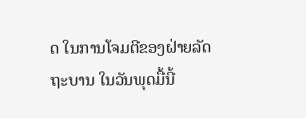ດ ໃນການໂຈມຕີຂອງຝ່າຍລັດຖະບານ ໃນວັນພຸດມື້ນີ້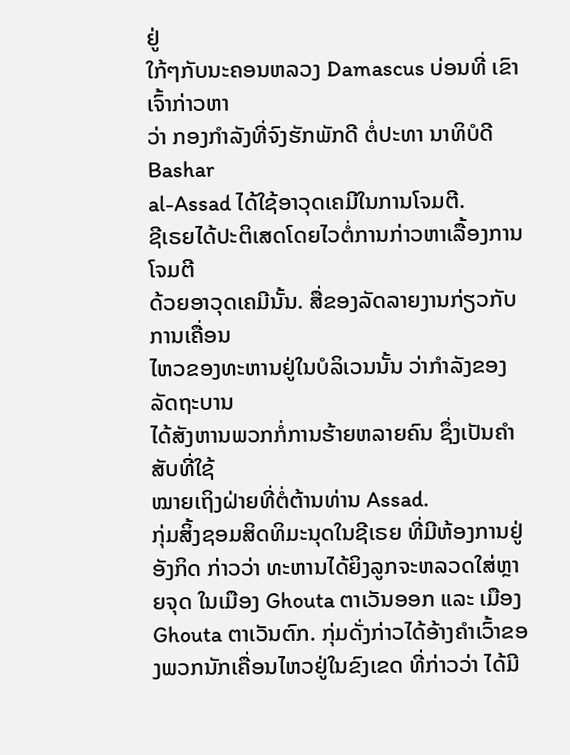ຢູ່
ໃກ້ໆກັບນະຄອນຫລວງ Damascus ບ່ອນທີ່ ເຂົາເຈົ້າກ່າວຫາ
ວ່າ ກອງກໍາລັງທີ່ຈົງຮັກພັກດີ ຕໍ່ປະທາ ນາທິບໍດີ Bashar
al-Assad ໄດ້ໃຊ້ອາວຸດເຄມີໃນການໂຈມຕີ.
ຊີເຣຍໄດ້ປະຕິເສດໂດຍໄວຕໍ່ການກ່າວຫາເລື້ອງການໂຈມຕີ
ດ້ວຍອາວຸດເຄມີນັ້ນ. ສື່ຂອງລັດລາຍງານກ່ຽວກັບການເຄື່ອນ
ໄຫວຂອງທະຫານຢູ່ໃນບໍລິເວນນັ້ນ ວ່າກໍາລັງຂອງລັດຖະບານ
ໄດ້ສັງຫານພວກກໍ່ການຮ້າຍຫລາຍຄົນ ຊຶ່ງເປັນຄໍາສັບທີ່ໃຊ້
ໝາຍເຖິງຝ່າຍທີ່ຕໍ່ຕ້ານທ່ານ Assad.
ກຸ່ມສິ້ງຊອມສິດທິມະນຸດໃນຊີເຣຍ ທີ່ມີຫ້ອງການຢູ່ອັງກິດ ກ່າວວ່າ ທະຫານໄດ້ຍິງລູກຈະຫລວດໃສ່ຫຼາຍຈຸດ ໃນເມືອງ Ghouta ຕາເວັນອອກ ແລະ ເມືອງ Ghouta ຕາເວັນຕົກ. ກຸ່ມດັ່ງກ່າວໄດ້ອ້າງຄຳເວົ້າຂອງພວກນັກເຄື່ອນໄຫວຢູ່ໃນຂົງເຂດ ທີ່ກ່າວວ່າ ໄດ້ມີ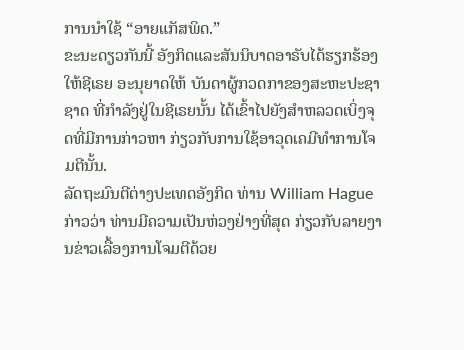ການນຳໃຊ້ “ອາຍແກັສພິດ.”
ຂະນະດຽວກັນນີ້ ອັງກິດແລະສັນນິບາດອາຣັບໄດ້ຮຽກຮ້ອງໃຫ້ຊີເຣຍ ອະນຸຍາດໃຫ້ ບັນດາຜູ້ກວດກາຂອງສະຫະປະຊາຊາດ ທີ່ກໍາລັງຢູ່ໃນຊີເຣຍນັ້ນ ໄດ້ເຂົ້າໄປຍັງສໍາຫລວດເບິ່ງຈຸດທີ່ມີການກ່າວຫາ ກ່ຽວກັບການໃຊ້ອາວຸດເຄມີທໍາການໂຈມຕີນັ້ນ.
ລັດຖະມົນຕີຕ່າງປະເທດອັງກິດ ທ່ານ William Hague ກ່າວວ່າ ທ່ານມີຄວາມເປັນຫ່ວງຢ່າງທີ່ສຸດ ກ່ຽວກັບລາຍງານຂ່າວເລື້ອງການໂຈມຕີດ້ວຍ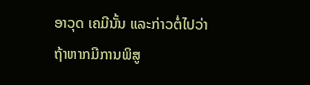ອາວຸດ ເຄມີນັ້ນ ແລະກ່າວຕໍ່ໄປວ່າ ຖ້າຫາກມີການພິສູ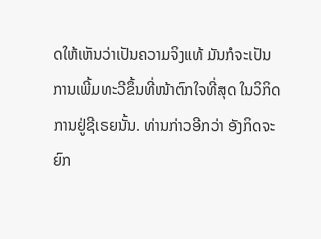ດໃຫ້ເຫັນວ່າເປັນຄວາມຈິງແທ້ ມັນກໍຈະເປັນການເພີ້ມທະວີຂຶ້ນທີ່ໜ້າຕົກໃຈທີ່ສຸດ ໃນວິກິດການຢູ່ຊີເຣຍນັ້ນ. ທ່ານກ່າວອີກວ່າ ອັງກິດຈະຍົກ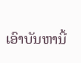ເອົາບັນຫານີ້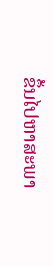ຂຶ້ນໄປຫາສະພາ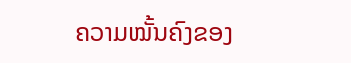ຄວາມໝັ້ນຄົງຂອງ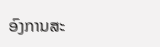ອົງການສະ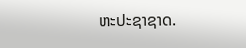ຫະປະຊາຊາດ.